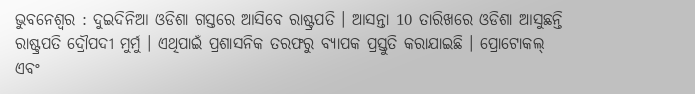ଭୁବନେଶ୍ବର : ଦୁଇଦିନିଆ ଓଡିଶା ଗସ୍ତରେ ଆସିବେ ରାଷ୍ଟ୍ରପତି । ଆସନ୍ତା 10 ତାରିଖରେ ଓଡିଶା ଆସୁଛନ୍ତି ରାଷ୍ଟ୍ରପତି ଦ୍ରୌପଦୀ ମୁର୍ମୁ । ଏଥିପାଇଁ ପ୍ରଶାସନିକ ତରଫରୁ ବ୍ୟାପକ ପ୍ରସ୍ତୁତି କରାଯାଇଛି । ପ୍ରୋଟୋକଲ୍ ଏବଂ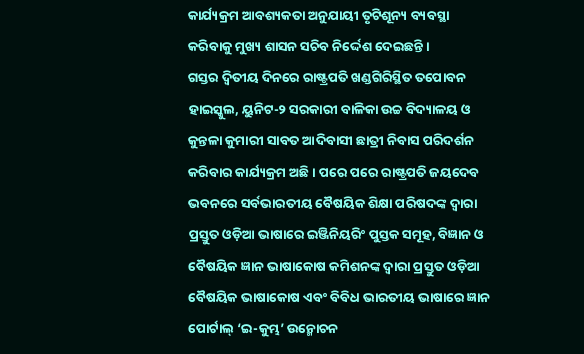କାର୍ଯ୍ୟକ୍ରମ ଆବଶ୍ୟକତା ଅନୁଯାୟୀ ତୃଟିଶୂନ୍ୟ ବ୍ୟବସ୍ଥା କରିବାକୁ ମୁଖ୍ୟ ଶାସନ ସଚିବ ନିର୍ଦ୍ଦେଶ ଦେଇଛନ୍ତି ।
ଗସ୍ତର ଦ୍ବିତୀୟ ଦିନରେ ରାଷ୍ଟ୍ରପତି ଖଣ୍ଡଗିରିସ୍ଥିତ ତପୋବନ ହାଇସ୍କୁଲ, ୟୁନିଟ-୨ ସରକାରୀ ବାଳିକା ଉଚ୍ଚ ବିଦ୍ୟାଳୟ ଓ କୁନ୍ତଳା କୁମାରୀ ସାବତ ଆଦିବାସୀ ଛାତ୍ରୀ ନିବାସ ପରିଦର୍ଶନ କରିବାର କାର୍ଯ୍ୟକ୍ରମ ଅଛି । ପରେ ପରେ ରାଷ୍ଟ୍ରପତି ଜୟଦେବ ଭବନରେ ସର୍ବଭାରତୀୟ ବୈଷୟିକ ଶିକ୍ଷା ପରିଷଦଙ୍କ ଦ୍ବାରା ପ୍ରସ୍ତୁତ ଓଡ଼ିଆ ଭାଷାରେ ଇଞ୍ଜିନିୟରିଂ ପୁସ୍ତକ ସମୂହ, ବିଜ୍ଞାନ ଓ ବୈଷୟିକ ଜ୍ଞାନ ଭାଷାକୋଷ କମିଶନଙ୍କ ଦ୍ବାରା ପ୍ରସ୍ତୁତ ଓଡ଼ିଆ ବୈଷୟିକ ଭାଷାକୋଷ ଏବଂ ବିବିଧ ଭାରତୀୟ ଭାଷାରେ ଜ୍ଞାନ ପୋର୍ଟାଲ୍ ‘ଇ-କୁମ୍ଭ’ ଉନ୍ମୋଚନ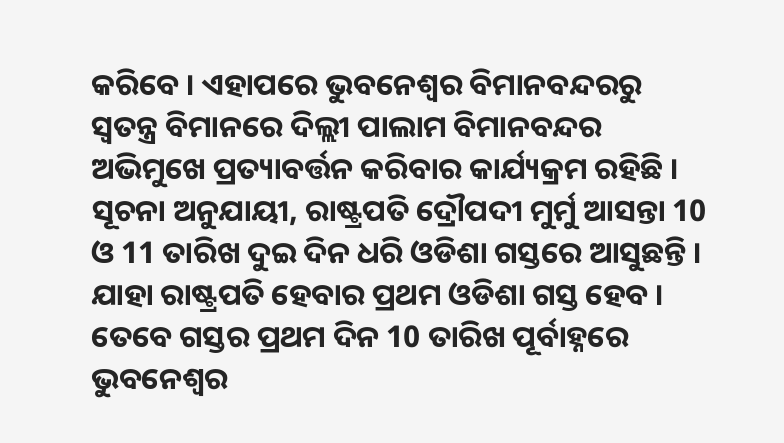କରିବେ । ଏହାପରେ ଭୁବନେଶ୍ବର ବିମାନବନ୍ଦରରୁ ସ୍ବତନ୍ତ୍ର ବିମାନରେ ଦିଲ୍ଲୀ ପାଲାମ ବିମାନବନ୍ଦର ଅଭିମୁଖେ ପ୍ରତ୍ୟାବର୍ତ୍ତନ କରିବାର କାର୍ଯ୍ୟକ୍ରମ ରହିଛି ।
ସୂଚନା ଅନୁଯାୟୀ, ରାଷ୍ଟ୍ରପତି ଦ୍ରୌପଦୀ ମୁର୍ମୁ ଆସନ୍ତା 10 ଓ 11 ତାରିଖ ଦୁଇ ଦିନ ଧରି ଓଡିଶା ଗସ୍ତରେ ଆସୁଛନ୍ତି । ଯାହା ରାଷ୍ଟ୍ରପତି ହେବାର ପ୍ରଥମ ଓଡିଶା ଗସ୍ତ ହେବ । ତେବେ ଗସ୍ତର ପ୍ରଥମ ଦିନ 10 ତାରିଖ ପୂର୍ବାହ୍ନରେ ଭୁବନେଶ୍ବର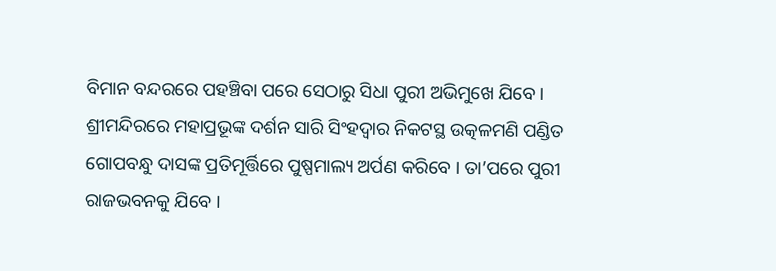ବିମାନ ବନ୍ଦରରେ ପହଞ୍ଚିବା ପରେ ସେଠାରୁ ସିଧା ପୁରୀ ଅଭିମୁଖେ ଯିବେ । ଶ୍ରୀମନ୍ଦିରରେ ମହାପ୍ରଭୂଙ୍କ ଦର୍ଶନ ସାରି ସିଂହଦ୍ବାର ନିକଟସ୍ଥ ଉତ୍କଳମଣି ପଣ୍ଡିତ ଗୋପବନ୍ଧୁ ଦାସଙ୍କ ପ୍ରତିମୂର୍ତ୍ତିରେ ପୁଷ୍ପମାଲ୍ୟ ଅର୍ପଣ କରିବେ । ତା’ପରେ ପୁରୀ ରାଜଭବନକୁ ଯିବେ ।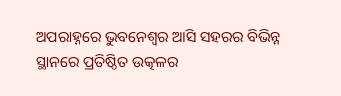ଅପରାହ୍ନରେ ଭୁବନେଶ୍ବର ଆସି ସହରର ବିଭିନ୍ନ ସ୍ଥାନରେ ପ୍ରତିଷ୍ଠିତ ଉତ୍କଳର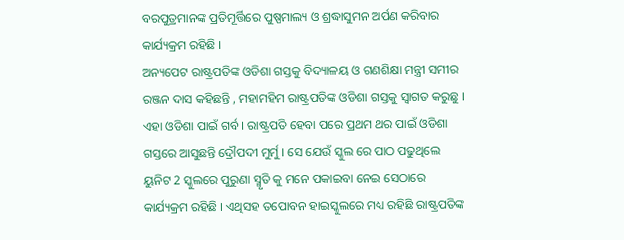ବରପୁତ୍ରମାନଙ୍କ ପ୍ରତିମୂର୍ତ୍ତିରେ ପୁଷ୍ପମାଲ୍ୟ ଓ ଶ୍ରଦ୍ଧାସୁମନ ଅର୍ପଣ କରିବାର କାର୍ଯ୍ୟକ୍ରମ ରହିଛି ।
ଅନ୍ୟପେଟ ରାଷ୍ଟ୍ରପତିଙ୍କ ଓଡିଶା ଗସ୍ତକୁ ବିଦ୍ୟାଳୟ ଓ ଗଣଶିକ୍ଷା ମନ୍ତ୍ରୀ ସମୀର ରଞ୍ଜନ ଦାସ କହିଛନ୍ତି , ମହାମହିମ ରାଷ୍ଟ୍ରପତିଙ୍କ ଓଡିଶା ଗସ୍ତକୁ ସ୍ଵାଗତ କରୁଛୁ । ଏହା ଓଡିଶା ପାଇଁ ଗର୍ବ । ରାଷ୍ଟ୍ରପତି ହେବା ପରେ ପ୍ରଥମ ଥର ପାଇଁ ଓଡିଶା ଗସ୍ତରେ ଆସୁଛନ୍ତି ଦ୍ରୌପଦୀ ମୁର୍ମୁ । ସେ ଯେଉଁ ସ୍କୁଲ ରେ ପାଠ ପଢୁଥିଲେ ୟୁନିଟ 2 ସ୍କୁଲରେ ପୁରୁଣା ସ୍ମୃତି କୁ ମନେ ପକାଇବା ନେଇ ସେଠାରେ କାର୍ଯ୍ୟକ୍ରମ ରହିଛି । ଏଥିସହ ତପୋବନ ହାଇସ୍କୁଲରେ ମଧ୍ୟ ରହିଛି ରାଷ୍ଟ୍ରପତିଙ୍କ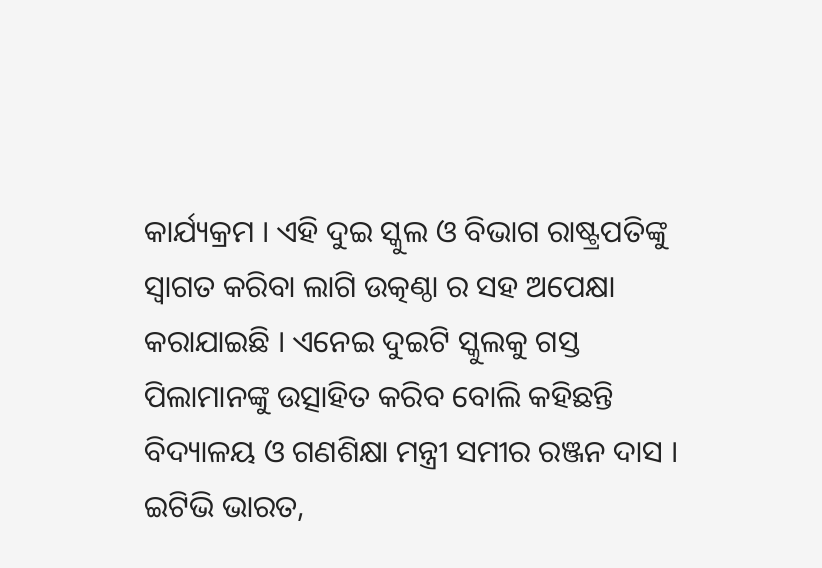କାର୍ଯ୍ୟକ୍ରମ । ଏହି ଦୁଇ ସ୍କୁଲ ଓ ବିଭାଗ ରାଷ୍ଟ୍ରପତିଙ୍କୁ ସ୍ଵାଗତ କରିବା ଲାଗି ଉତ୍କଣ୍ଠା ର ସହ ଅପେକ୍ଷା କରାଯାଇଛି । ଏନେଇ ଦୁଇଟି ସ୍କୁଲକୁ ଗସ୍ତ ପିଲାମାନଙ୍କୁ ଉତ୍ସାହିତ କରିବ ବୋଲି କହିଛନ୍ତି ବିଦ୍ୟାଳୟ ଓ ଗଣଶିକ୍ଷା ମନ୍ତ୍ରୀ ସମୀର ରଞ୍ଜନ ଦାସ ।
ଇଟିଭି ଭାରତ,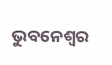ଭୁବନେଶ୍ବର